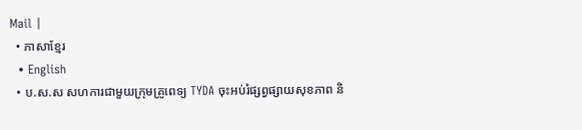Mail |
  • ភាសាខ្មែរ
  • English
  • ប.ស.ស សហការជាមួយក្រុមគ្រូពេទ្យ TYDA ចុះអប់រំផ្សព្វផ្សាយសុខភាព និ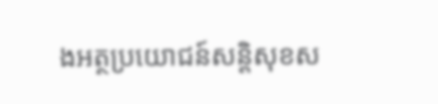ងអត្ថប្រយោជន៍សន្តិសុខស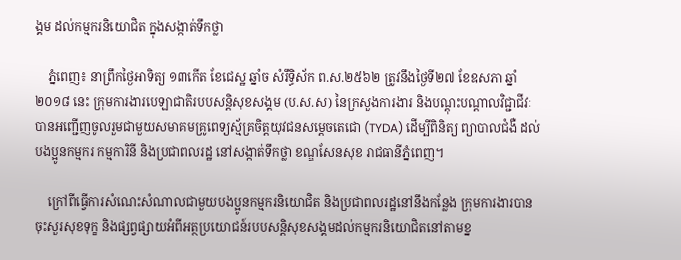ង្គម ដល់កម្មករនិយោជិត ក្នុងសង្កាត់ទឹកថ្លា

    ភ្នំពេញ៖ នាព្រឹកថ្ងៃអាទិត្យ ១៣កើត ខែជេស្ឋ ឆ្នាំច សំរឹទ្ធិស័ក ព.ស.២៥៦២ ត្រូវនឹងថ្ងៃទី២៧ ខែឧសភា ឆ្នាំ២០១៨ នេះ ក្រុមការងារបេឡាជាតិរបបសន្តិសុខសង្គម (ប.ស.ស) នៃក្រសួងការងារ និងបណ្តុះបណ្តាលវិជ្ជាជីវៈ បានអញ្ជើញចូលរួមជាមួយសមាគមគ្រូពេទ្យស្ម័គ្រចិត្តយុវជនសម្តេចតេជោ (TYDA) ដើម្បីពិនិត្យ ព្យាបាលជំងឺ ដល់បងប្អូនកម្មករ កម្មការិនី និងប្រជាពលរដ្ឋ នៅសង្កាត់ទឹកថ្លា ខណ្ឌសែនសុខ រាជធានីភ្នំពេញ។

    ក្រៅពីធ្វើការសំណេះសំណាលជាមួយបងប្អូនកម្មករនិយោជិត និងប្រជាពលរដ្ឋនៅនឹងកន្លែង ក្រុមការងារបានចុះសួរសុខទុក្ខ និងផ្សព្វផ្សាយអំពីអត្ថប្រយោជន៍របបសន្តិសុខសង្គមដល់កម្មករនិយោជិតនៅតាមខ្ន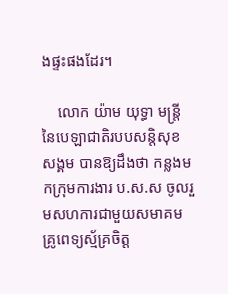ងផ្ទះផងដែរ។

    លោក យ៉ាម យុទ្ធា មន្ត្រីនៃបេឡាជាតិរបបសន្តិសុខសង្គម បានឱ្យដឹងថា កន្លងមកក្រុមការងារ ប.ស.ស ចូលរួមសហការជាមួយសមាគមគ្រូពេទ្យស្ម័គ្រចិត្ត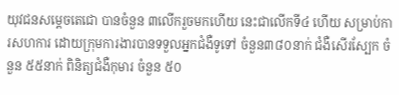យុវជនសម្តេចតេជោ បានចំនួន ៣លើករួចមកហើយ នេះជាលើកទី៤ ហើយ សម្រាប់ការសហការ ដោយក្រុមការងារបានទទួលអ្នកជំងឺទូទៅ ចំនួន៣៨០នាក់ ជំងឺសើរស្បែក ចំនួន ៥៥នាក់ ពិនិត្យជំងឺកុមារ ចំនួន ៥០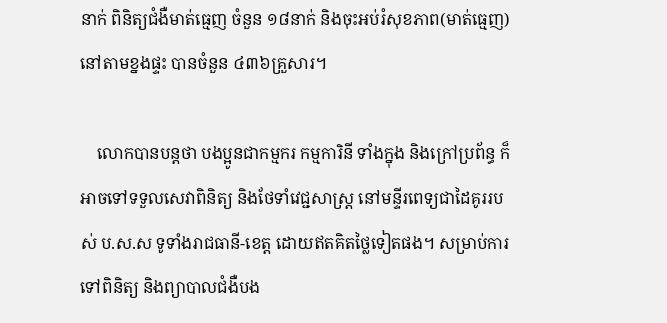នាក់ ពិនិត្យជំងឺមាត់ធ្មេញ ចំនួន ១៨នាក់ និងចុះអប់រំសុខភាព(មាត់ធ្មេញ) នៅតាមខ្នងផ្ទះ បានចំនួន ៤៣៦គ្រួសារ។

    លោកបានបន្តថា បងប្អូនជាកម្មករ កម្មការិនី ទាំងក្នុង និងក្រៅប្រព័ន្ធ ក៏អាចទៅទទួលសេវាពិនិត្យ និងថែទាំវេជ្ជសាស្ត្រ នៅមន្ទីរពេទ្យជាដៃគូររបស់ ប.ស.ស ទូទាំងរាជធានី-ខេត្ត ដោយឥតគិតថ្លៃទៀតផង។ សម្រាប់ការទៅពិនិត្យ និងព្យាបាលជំងឺបង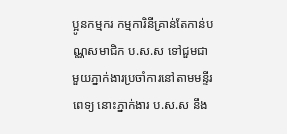ប្អូនកម្មករ កម្មការិនីគ្រាន់តែកាន់បណ្ណសមាជិក ប.ស.ស ទៅជួមជាមួយភ្នាក់ងារប្រចាំការនៅតាមមន្ទីរពេទ្យ នោះភ្នាក់ងារ ប.ស.ស នឹង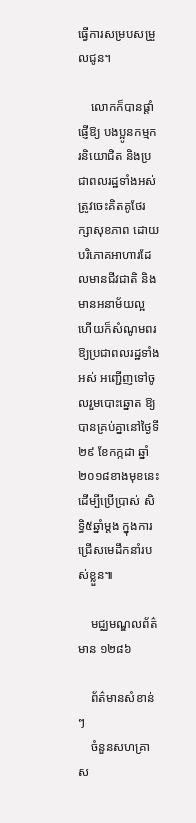ធ្វើការសម្របសម្រួលជូន។

    លោកក៏បានផ្តាំផ្ញើឱ្យ បងប្អូនកម្មករនិយោជិត និងប្រជាពលរដ្ឋទាំងអស់ ត្រូវចេះគិតគូថែរក្សាសុខភាព ដោយបរិភោគអាហារដែលមានជីវជាតិ និងមានអនាម័យល្អ ហើយក៏សំណូមពរឱ្យប្រជាពលរដ្ឋទាំងអស់ អញ្ជើញទៅចូលរួមបោះឆ្នោត ឱ្យបានគ្រប់គ្នានៅថ្ងៃទី២៩ ខែកក្កដា ឆ្នាំ២០១៨ខាងមុខនេះ ដើម្បីប្រើប្រាស់ សិទ្ធិ៥ឆ្នាំម្តង ក្នុងការជ្រើសមេដឹកនាំរបស់ខ្លួន៕

    មជ្ឈមណ្ឌលព័ត៌មាន ១២៨៦

    ព័ត៌មានសំខាន់ៗ
    ចំនួនសហគ្រាស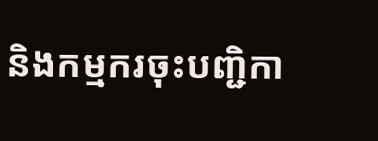និងកម្មករចុះបញ្ជិកា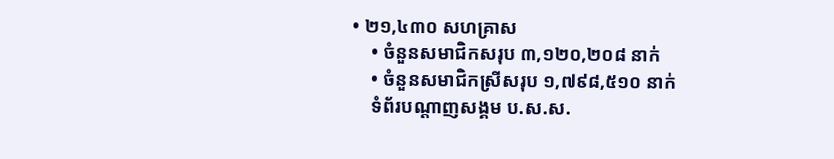• ២១,៤៣០ សហគ្រាស
    • ចំនួនសមាជិកសរុប ៣,១២០,២០៨ នាក់
    • ចំនួនសមាជិកស្រីសរុប ១,៧៩៨,៥១០ នាក់
    ទំព័របណ្ដាញសង្គម ប.ស.ស.